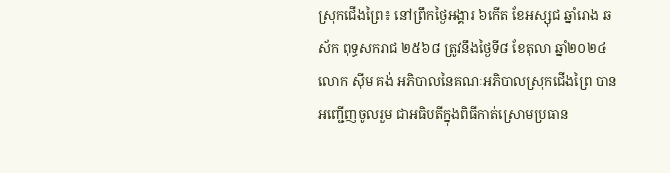ស្រុកជើងព្រៃ៖ នៅព្រឹកថ្ងៃអង្គារ ៦កើត ខែអស្សុជ ឆ្នាំរោង ឆស័ក ពុទ្ធសករាជ ២៥៦៨ ត្រូវនឹងថ្ងៃទី៨ ខែតុលា ឆ្នាំ២០២៤ លោក ស៊ីម គង់ អភិបាលនៃគណៈអភិបាលស្រុកជើងព្រៃ បានអញ្ជើញចូលរួម ជាអធិបតីក្នុងពិធីកាត់ស្រោមប្រធាន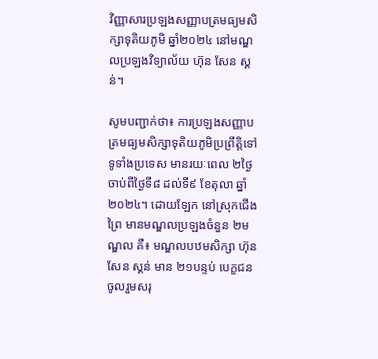វិញ្ញាសារប្រឡងសញ្ញាបត្រមធ្យមសិក្សាទុតិយភូមិ ឆ្នាំ២០២៤ នៅមណ្ឌលប្រឡងវិទ្យាល័យ ហ៊ុន សែន ស្គន់។

សូមបញ្ជាក់ថា៖ ការប្រឡងសញ្ញាបត្រមធ្យមសិក្សាទុតិយភូមិប្រព្រឹត្តិទៅទូទាំងប្រទេស មានរយៈពេល ២ថ្ងៃ ចាប់ពីថ្ងៃទី៨ ដល់ទី៩ ខែតុលា ឆ្នាំ ២០២៤។ ដោយឡែក នៅស្រុកជើងព្រៃ មានមណ្ឌលប្រឡងចំនួន ២មណ្ឌល គឺ៖ មណ្ឌលបឋមសិក្សា ហ៊ុន សែន ស្គន់ មាន ២១បន្ទប់ បេក្ខជនចូលរួមសរុ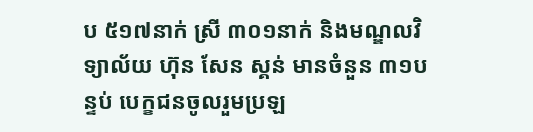ប ៥១៧នាក់ ស្រី ៣០១នាក់ និងមណ្ឌលវិទ្យាល័យ ហ៊ុន សែន ស្គន់ មានចំនួន ៣១បន្ទប់ បេក្ខជនចូលរួមប្រឡ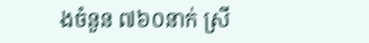ងចំនួន ៧៦០នាក់ ស្រី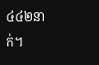៤៤២នាក់។